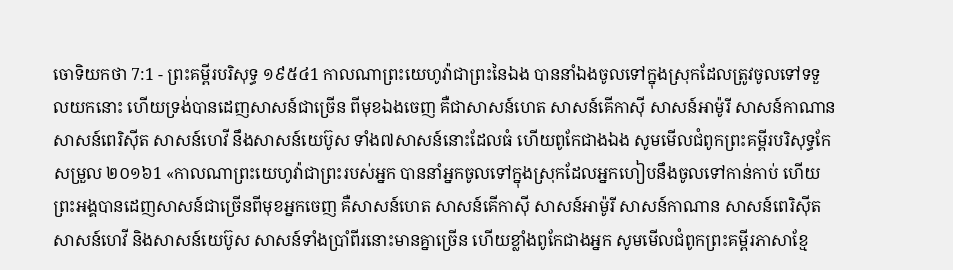ចោទិយកថា 7:1 - ព្រះគម្ពីរបរិសុទ្ធ ១៩៥៤1 កាលណាព្រះយេហូវ៉ាជាព្រះនៃឯង បាននាំឯងចូលទៅក្នុងស្រុកដែលត្រូវចូលទៅទទួលយកនោះ ហើយទ្រង់បានដេញសាសន៍ជាច្រើន ពីមុខឯងចេញ គឺជាសាសន៍ហេត សាសន៍គើកាស៊ី សាសន៍អាម៉ូរី សាសន៍កាណាន សាសន៍ពេរិស៊ីត សាសន៍ហេវី នឹងសាសន៍យេប៊ូស ទាំង៧សាសន៍នោះដែលធំ ហើយពូកែជាងឯង សូមមើលជំពូកព្រះគម្ពីរបរិសុទ្ធកែសម្រួល ២០១៦1 «កាលណាព្រះយេហូវ៉ាជាព្រះរបស់អ្នក បាននាំអ្នកចូលទៅក្នុងស្រុកដែលអ្នកហៀបនឹងចូលទៅកាន់កាប់ ហើយព្រះអង្គបានដេញសាសន៍ជាច្រើនពីមុខអ្នកចេញ គឺសាសន៍ហេត សាសន៍គើកាស៊ី សាសន៍អាម៉ូរី សាសន៍កាណាន សាសន៍ពេរិស៊ីត សាសន៍ហេវី និងសាសន៍យេប៊ូស សាសន៍ទាំងប្រាំពីរនោះមានគ្នាច្រើន ហើយខ្លាំងពូកែជាងអ្នក សូមមើលជំពូកព្រះគម្ពីរភាសាខ្មែ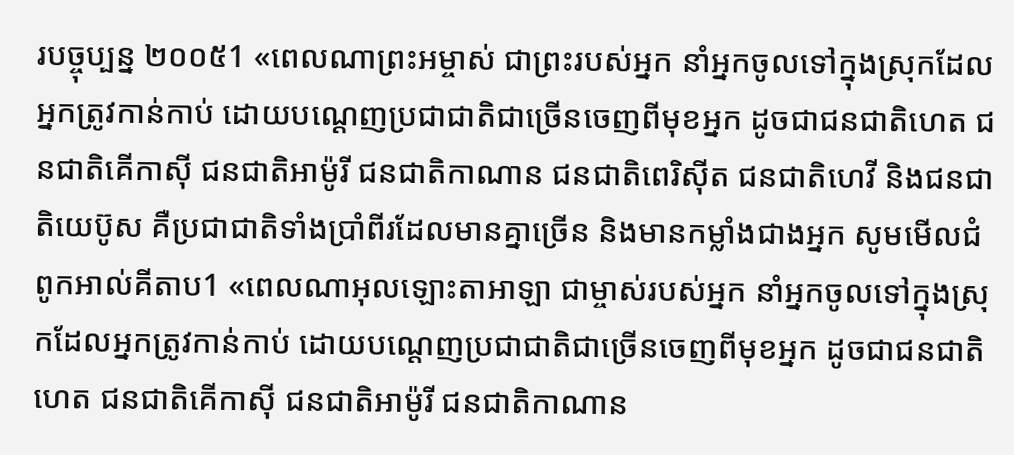របច្ចុប្បន្ន ២០០៥1 «ពេលណាព្រះអម្ចាស់ ជាព្រះរបស់អ្នក នាំអ្នកចូលទៅក្នុងស្រុកដែលអ្នកត្រូវកាន់កាប់ ដោយបណ្ដេញប្រជាជាតិជាច្រើនចេញពីមុខអ្នក ដូចជាជនជាតិហេត ជនជាតិគើកាស៊ី ជនជាតិអាម៉ូរី ជនជាតិកាណាន ជនជាតិពេរិស៊ីត ជនជាតិហេវី និងជនជាតិយេប៊ូស គឺប្រជាជាតិទាំងប្រាំពីរដែលមានគ្នាច្រើន និងមានកម្លាំងជាងអ្នក សូមមើលជំពូកអាល់គីតាប1 «ពេលណាអុលឡោះតាអាឡា ជាម្ចាស់របស់អ្នក នាំអ្នកចូលទៅក្នុងស្រុកដែលអ្នកត្រូវកាន់កាប់ ដោយបណ្តេញប្រជាជាតិជាច្រើនចេញពីមុខអ្នក ដូចជាជនជាតិហេត ជនជាតិគើកាស៊ី ជនជាតិអាម៉ូរី ជនជាតិកាណាន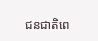ជនជាតិពេ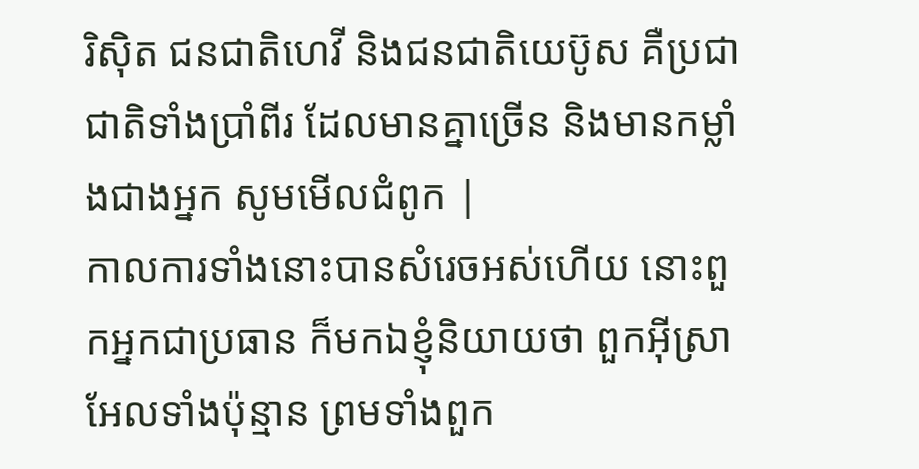រិស៊ិត ជនជាតិហេវី និងជនជាតិយេប៊ូស គឺប្រជាជាតិទាំងប្រាំពីរ ដែលមានគ្នាច្រើន និងមានកម្លាំងជាងអ្នក សូមមើលជំពូក |
កាលការទាំងនោះបានសំរេចអស់ហើយ នោះពួកអ្នកជាប្រធាន ក៏មកឯខ្ញុំនិយាយថា ពួកអ៊ីស្រាអែលទាំងប៉ុន្មាន ព្រមទាំងពួក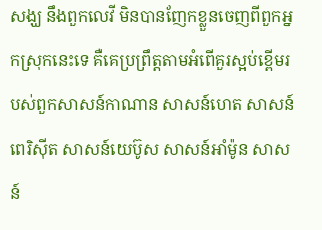សង្ឃ នឹងពួកលេវី មិនបានញែកខ្លួនចេញពីពួកអ្នកស្រុកនេះទេ គឺគេប្រព្រឹត្តតាមអំពើគួរស្អប់ខ្ពើមរបស់ពួកសាសន៍កាណាន សាសន៍ហេត សាសន៍ពេរិស៊ីត សាសន៍យេប៊ូស សាសន៍អាំម៉ូន សាសន៍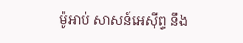ម៉ូអាប់ សាសន៍អេស៊ីព្ទ នឹង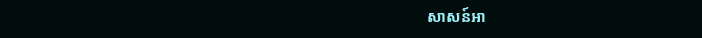សាសន៍អា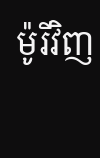ម៉ូរីវិញ